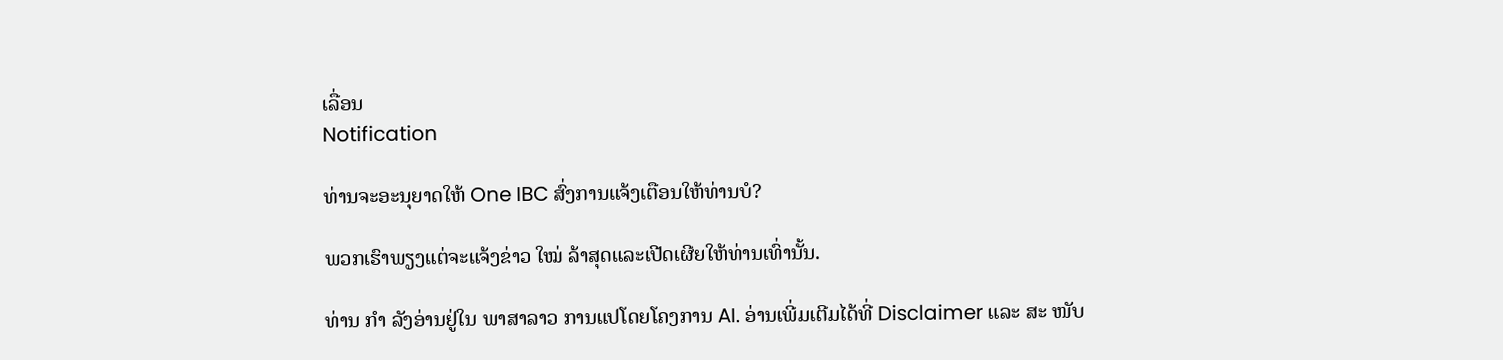ເລື່ອນ
Notification

ທ່ານຈະອະນຸຍາດໃຫ້ One IBC ສົ່ງການແຈ້ງເຕືອນໃຫ້ທ່ານບໍ?

ພວກເຮົາພຽງແຕ່ຈະແຈ້ງຂ່າວ ໃໝ່ ລ້າສຸດແລະເປີດເຜີຍໃຫ້ທ່ານເທົ່ານັ້ນ.

ທ່ານ ກຳ ລັງອ່ານຢູ່ໃນ ພາສາລາວ ການແປໂດຍໂຄງການ AI. ອ່ານເພີ່ມເຕີມໄດ້ທີ່ Disclaimer ແລະ ສະ ໜັບ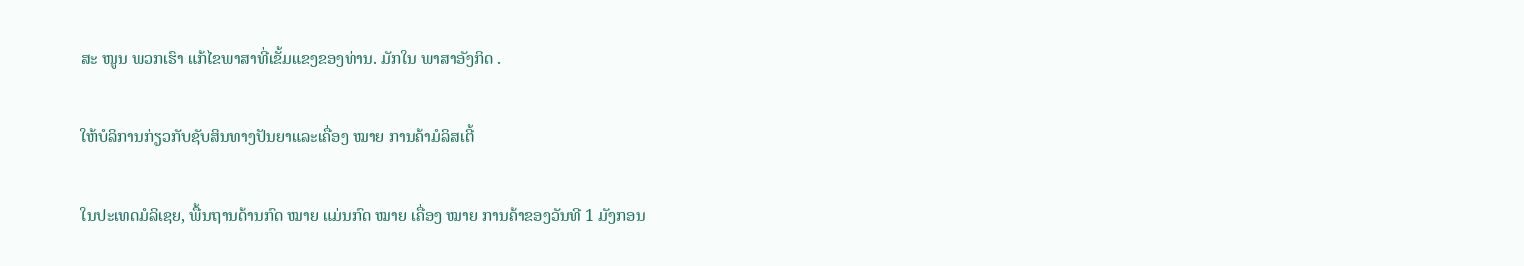ສະ ໜູນ ພວກເຮົາ ແກ້ໄຂພາສາທີ່ເຂັ້ມແຂງຂອງທ່ານ. ມັກໃນ ພາສາອັງກິດ .

ໃຫ້ບໍລິການກ່ຽວກັບຊັບສິນທາງປັນຍາແລະເຄື່ອງ ໝາຍ ການຄ້າມໍລິສເຕີ້

ໃນປະເທດມໍລິເຊຍ, ພື້ນຖານດ້ານກົດ ໝາຍ ແມ່ນກົດ ໝາຍ ເຄື່ອງ ໝາຍ ການຄ້າຂອງວັນທີ 1 ມັງກອນ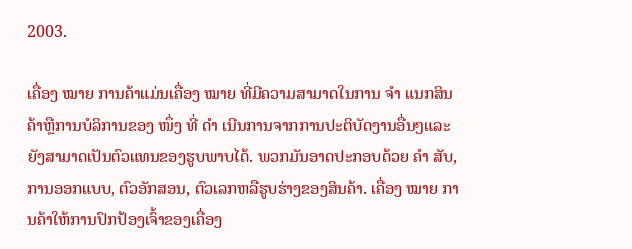2003.

ເຄື່ອງ ໝາຍ ການຄ້າແມ່ນເຄື່ອງ ໝາຍ ທີ່ມີຄວາມສາມາດໃນການ ຈຳ ແນກສິນຄ້າຫຼືການບໍລິການຂອງ ໜຶ່ງ ທີ່ ດຳ ເນີນການຈາກການປະຕິບັດງານອື່ນໆແລະຍັງສາມາດເປັນຕົວແທນຂອງຮູບພາບໄດ້. ພວກມັນອາດປະກອບດ້ວຍ ຄຳ ສັບ, ການອອກແບບ, ຕົວອັກສອນ, ຕົວເລກຫລືຮູບຮ່າງຂອງສິນຄ້າ. ເຄື່ອງ ໝາຍ ການຄ້າໃຫ້ການປົກປ້ອງເຈົ້າຂອງເຄື່ອງ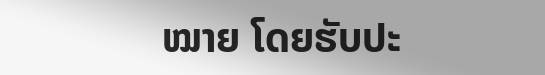ໝາຍ ໂດຍຮັບປະ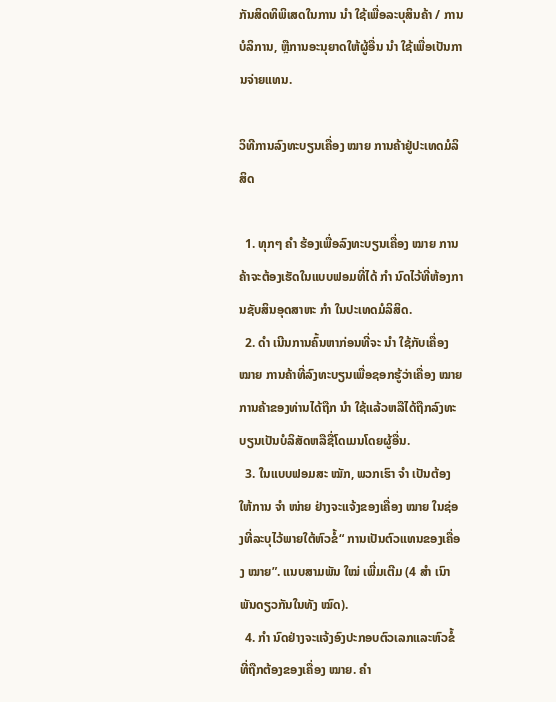ກັນສິດທິພິເສດໃນການ ນຳ ໃຊ້ເພື່ອລະບຸສິນຄ້າ / ການບໍລິການ, ຫຼືການອະນຸຍາດໃຫ້ຜູ້ອື່ນ ນຳ ໃຊ້ເພື່ອເປັນການຈ່າຍແທນ.

ວິທີການລົງທະບຽນເຄື່ອງ ໝາຍ ການຄ້າຢູ່ປະເທດມໍລິສິດ

  1. ທຸກໆ ຄຳ ຮ້ອງເພື່ອລົງທະບຽນເຄື່ອງ ໝາຍ ການຄ້າຈະຕ້ອງເຮັດໃນແບບຟອມທີ່ໄດ້ ກຳ ນົດໄວ້ທີ່ຫ້ອງການຊັບສິນອຸດສາຫະ ກຳ ໃນປະເທດມໍລິສິດ.
  2. ດຳ ເນີນການຄົ້ນຫາກ່ອນທີ່ຈະ ນຳ ໃຊ້ກັບເຄື່ອງ ໝາຍ ການຄ້າທີ່ລົງທະບຽນເພື່ອຊອກຮູ້ວ່າເຄື່ອງ ໝາຍ ການຄ້າຂອງທ່ານໄດ້ຖືກ ນຳ ໃຊ້ແລ້ວຫລືໄດ້ຖືກລົງທະບຽນເປັນບໍລິສັດຫລືຊື່ໂດເມນໂດຍຜູ້ອື່ນ.
  3. ໃນແບບຟອມສະ ໝັກ, ພວກເຮົາ ຈຳ ເປັນຕ້ອງໃຫ້ການ ຈຳ ໜ່າຍ ຢ່າງຈະແຈ້ງຂອງເຄື່ອງ ໝາຍ ໃນຊ່ອງທີ່ລະບຸໄວ້ພາຍໃຕ້ຫົວຂໍ້“ ການເປັນຕົວແທນຂອງເຄື່ອງ ໝາຍ”. ແນບສາມພັນ ໃໝ່ ເພີ່ມເຕີມ (4 ສຳ ເນົາພັນດຽວກັນໃນທັງ ໝົດ).
  4. ກຳ ນົດຢ່າງຈະແຈ້ງອົງປະກອບຕົວເລກແລະຫົວຂໍ້ທີ່ຖືກຕ້ອງຂອງເຄື່ອງ ໝາຍ. ຄຳ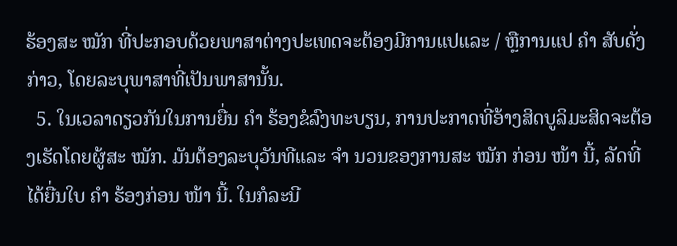ຮ້ອງສະ ໝັກ ທີ່ປະກອບດ້ວຍພາສາຕ່າງປະເທດຈະຕ້ອງມີການແປແລະ / ຫຼືການແປ ຄຳ ສັບດັ່ງກ່າວ, ໂດຍລະບຸພາສາທີ່ເປັນພາສານັ້ນ.
  5. ໃນເວລາດຽວກັນໃນການຍື່ນ ຄຳ ຮ້ອງຂໍລົງທະບຽນ, ການປະກາດທີ່ອ້າງສິດບູລິມະສິດຈະຕ້ອງເຮັດໂດຍຜູ້ສະ ໝັກ. ມັນຕ້ອງລະບຸວັນທີແລະ ຈຳ ນວນຂອງການສະ ໝັກ ກ່ອນ ໜ້າ ນີ້, ລັດທີ່ໄດ້ຍື່ນໃບ ຄຳ ຮ້ອງກ່ອນ ໜ້າ ນີ້. ໃນກໍລະນີ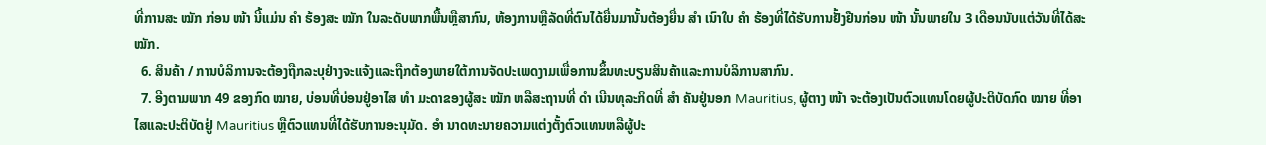ທີ່ການສະ ໝັກ ກ່ອນ ໜ້າ ນີ້ແມ່ນ ຄຳ ຮ້ອງສະ ໝັກ ໃນລະດັບພາກພື້ນຫຼືສາກົນ, ຫ້ອງການຫຼືລັດທີ່ຕົນໄດ້ຍື່ນມານັ້ນຕ້ອງຍື່ນ ສຳ ເນົາໃບ ຄຳ ຮ້ອງທີ່ໄດ້ຮັບການຢັ້ງຢືນກ່ອນ ໜ້າ ນັ້ນພາຍໃນ 3 ເດືອນນັບແຕ່ວັນທີ່ໄດ້ສະ ໝັກ.
  6. ສິນຄ້າ / ການບໍລິການຈະຕ້ອງຖືກລະບຸຢ່າງຈະແຈ້ງແລະຖືກຕ້ອງພາຍໃຕ້ການຈັດປະເພດງາມເພື່ອການຂຶ້ນທະບຽນສິນຄ້າແລະການບໍລິການສາກົນ.
  7. ອີງຕາມພາກ 49 ຂອງກົດ ໝາຍ, ບ່ອນທີ່ບ່ອນຢູ່ອາໄສ ທຳ ມະດາຂອງຜູ້ສະ ໝັກ ຫລືສະຖານທີ່ ດຳ ເນີນທຸລະກິດທີ່ ສຳ ຄັນຢູ່ນອກ Mauritius, ຜູ້ຕາງ ໜ້າ ຈະຕ້ອງເປັນຕົວແທນໂດຍຜູ້ປະຕິບັດກົດ ໝາຍ ທີ່ອາໄສແລະປະຕິບັດຢູ່ Mauritius ຫຼືຕົວແທນທີ່ໄດ້ຮັບການອະນຸມັດ. ອຳ ນາດທະນາຍຄວາມແຕ່ງຕັ້ງຕົວແທນຫລືຜູ້ປະ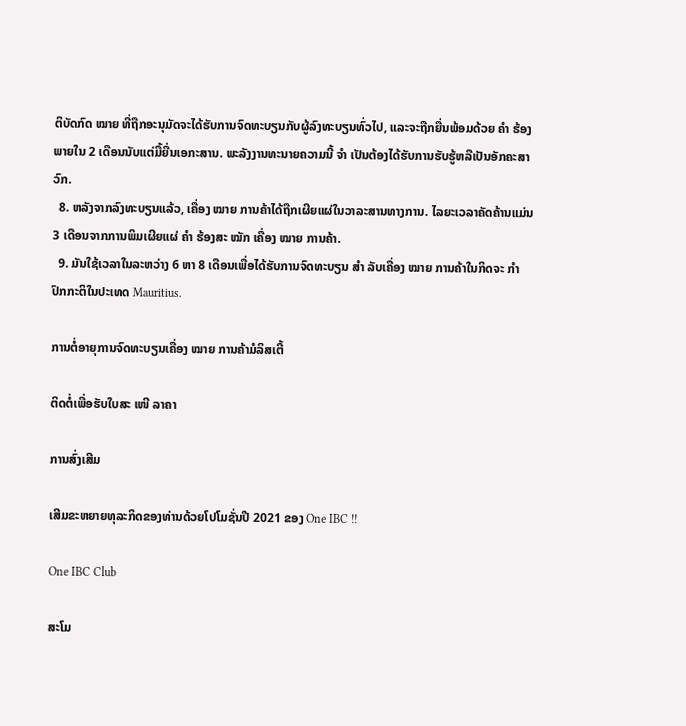ຕິບັດກົດ ໝາຍ ທີ່ຖືກອະນຸມັດຈະໄດ້ຮັບການຈົດທະບຽນກັບຜູ້ລົງທະບຽນທົ່ວໄປ, ແລະຈະຖືກຍື່ນພ້ອມດ້ວຍ ຄຳ ຮ້ອງພາຍໃນ 2 ເດືອນນັບແຕ່ມື້ຍື່ນເອກະສານ. ພະລັງງານທະນາຍຄວາມນີ້ ຈຳ ເປັນຕ້ອງໄດ້ຮັບການຮັບຮູ້ຫລືເປັນອັກຄະສາວົກ.
  8. ຫລັງຈາກລົງທະບຽນແລ້ວ, ເຄື່ອງ ໝາຍ ການຄ້າໄດ້ຖືກເຜີຍແຜ່ໃນວາລະສານທາງການ. ໄລຍະເວລາຄັດຄ້ານແມ່ນ 3 ເດືອນຈາກການພິມເຜີຍແຜ່ ຄຳ ຮ້ອງສະ ໝັກ ເຄື່ອງ ໝາຍ ການຄ້າ.
  9. ມັນໃຊ້ເວລາໃນລະຫວ່າງ 6 ຫາ 8 ເດືອນເພື່ອໄດ້ຮັບການຈົດທະບຽນ ສຳ ລັບເຄື່ອງ ໝາຍ ການຄ້າໃນກິດຈະ ກຳ ປົກກະຕິໃນປະເທດ Mauritius.

ການຕໍ່ອາຍຸການຈົດທະບຽນເຄື່ອງ ໝາຍ ການຄ້າມໍລິສເຕີ້

ຕິດຕໍ່ເພື່ອຮັບໃບສະ ເໜີ ລາຄາ

ການສົ່ງເສີມ

ເສີມຂະຫຍາຍທຸລະກິດຂອງທ່ານດ້ວຍໂປໂມຊັ່ນປີ 2021 ຂອງ One IBC !!

One IBC Club

ສະໂມ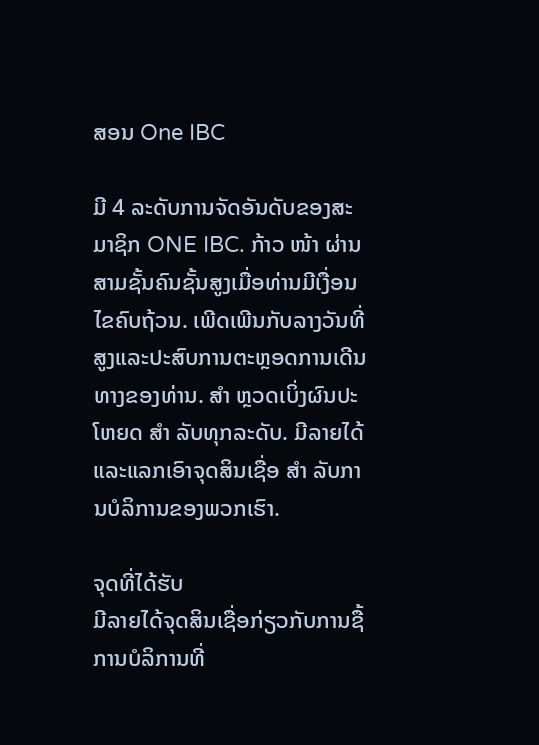ສອນ One IBC

ມີ 4 ລະດັບການຈັດອັນດັບຂອງສະມາຊິກ ONE IBC. ກ້າວ ໜ້າ ຜ່ານສາມຊັ້ນຄົນຊັ້ນສູງເມື່ອທ່ານມີເງື່ອນໄຂຄົບຖ້ວນ. ເພີດເພີນກັບລາງວັນທີ່ສູງແລະປະສົບການຕະຫຼອດການເດີນທາງຂອງທ່ານ. ສຳ ຫຼວດເບິ່ງຜົນປະໂຫຍດ ສຳ ລັບທຸກລະດັບ. ມີລາຍໄດ້ແລະແລກເອົາຈຸດສິນເຊື່ອ ສຳ ລັບການບໍລິການຂອງພວກເຮົາ.

ຈຸດທີ່ໄດ້ຮັບ
ມີລາຍໄດ້ຈຸດສິນເຊື່ອກ່ຽວກັບການຊື້ການບໍລິການທີ່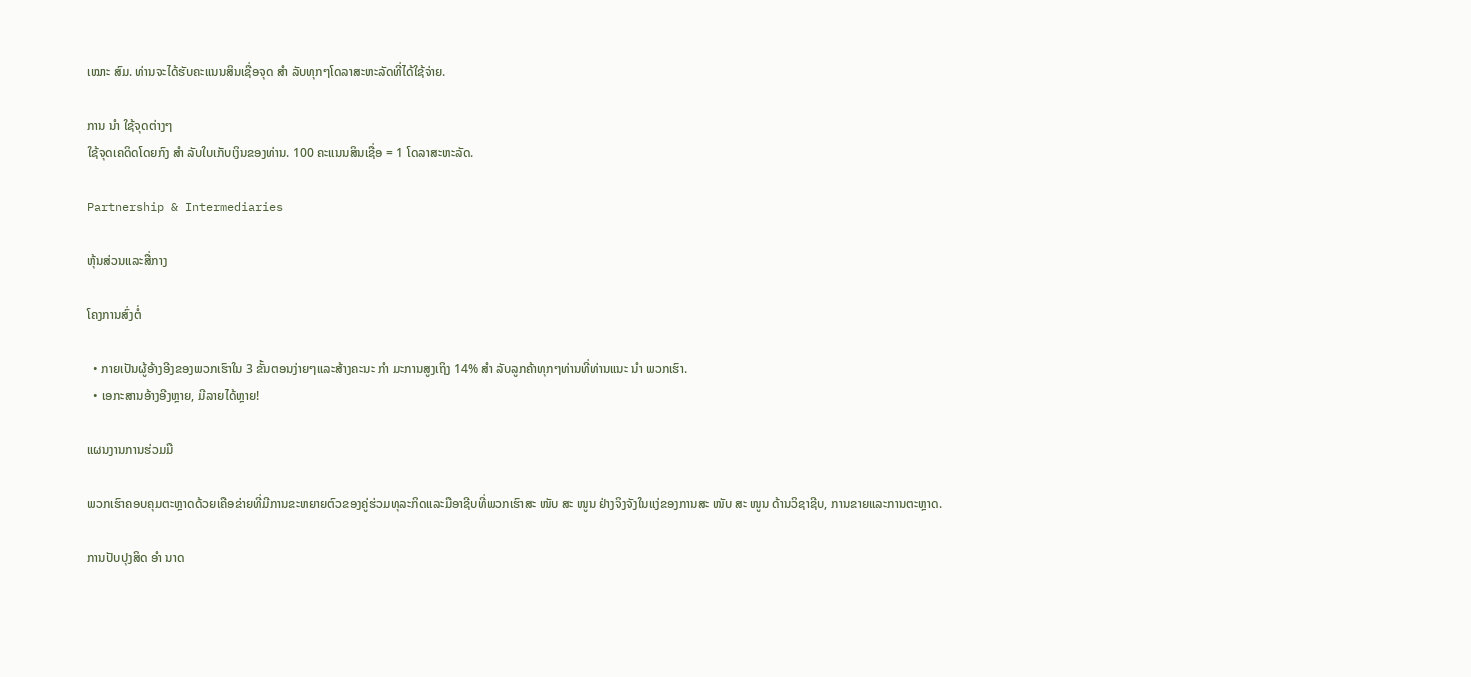ເໝາະ ສົມ. ທ່ານຈະໄດ້ຮັບຄະແນນສິນເຊື່ອຈຸດ ສຳ ລັບທຸກໆໂດລາສະຫະລັດທີ່ໄດ້ໃຊ້ຈ່າຍ.

ການ ນຳ ໃຊ້ຈຸດຕ່າງໆ
ໃຊ້ຈຸດເຄດິດໂດຍກົງ ສຳ ລັບໃບເກັບເງິນຂອງທ່ານ. 100 ຄະແນນສິນເຊື່ອ = 1 ໂດລາສະຫະລັດ.

Partnership & Intermediaries

ຫຸ້ນສ່ວນແລະສື່ກາງ

ໂຄງການສົ່ງຕໍ່

  • ກາຍເປັນຜູ້ອ້າງອີງຂອງພວກເຮົາໃນ 3 ຂັ້ນຕອນງ່າຍໆແລະສ້າງຄະນະ ກຳ ມະການສູງເຖິງ 14% ສຳ ລັບລູກຄ້າທຸກໆທ່ານທີ່ທ່ານແນະ ນຳ ພວກເຮົາ.
  • ເອກະສານອ້າງອີງຫຼາຍ, ມີລາຍໄດ້ຫຼາຍ!

ແຜນງານການຮ່ວມມື

ພວກເຮົາຄອບຄຸມຕະຫຼາດດ້ວຍເຄືອຂ່າຍທີ່ມີການຂະຫຍາຍຕົວຂອງຄູ່ຮ່ວມທຸລະກິດແລະມືອາຊີບທີ່ພວກເຮົາສະ ໜັບ ສະ ໜູນ ຢ່າງຈິງຈັງໃນແງ່ຂອງການສະ ໜັບ ສະ ໜູນ ດ້ານວິຊາຊີບ, ການຂາຍແລະການຕະຫຼາດ.

ການປັບປຸງສິດ ອຳ ນາດ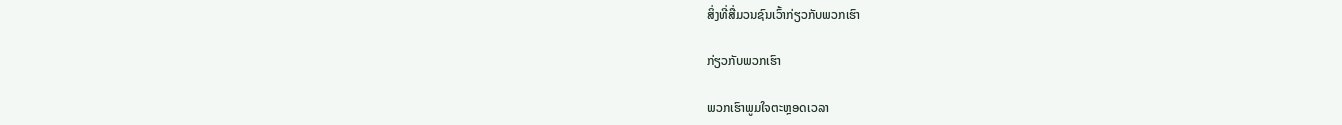ສິ່ງທີ່ສື່ມວນຊົນເວົ້າກ່ຽວກັບພວກເຮົາ

ກ່ຽວກັບພວກເຮົາ

ພວກເຮົາພູມໃຈຕະຫຼອດເວລາ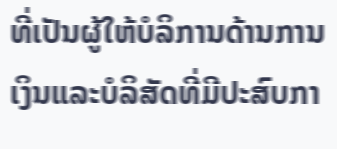ທີ່ເປັນຜູ້ໃຫ້ບໍລິການດ້ານການເງິນແລະບໍລິສັດທີ່ມີປະສົບກາ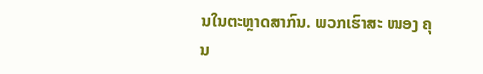ນໃນຕະຫຼາດສາກົນ. ພວກເຮົາສະ ໜອງ ຄຸນ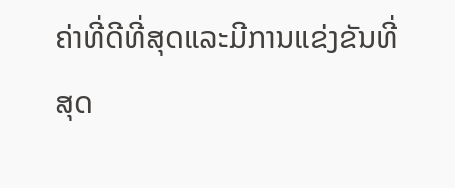ຄ່າທີ່ດີທີ່ສຸດແລະມີການແຂ່ງຂັນທີ່ສຸດ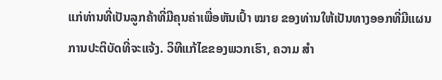ແກ່ທ່ານທີ່ເປັນລູກຄ້າທີ່ມີຄຸນຄ່າເພື່ອຫັນເປົ້າ ໝາຍ ຂອງທ່ານໃຫ້ເປັນທາງອອກທີ່ມີແຜນການປະຕິບັດທີ່ຈະແຈ້ງ. ວິທີແກ້ໄຂຂອງພວກເຮົາ, ຄວາມ ສຳ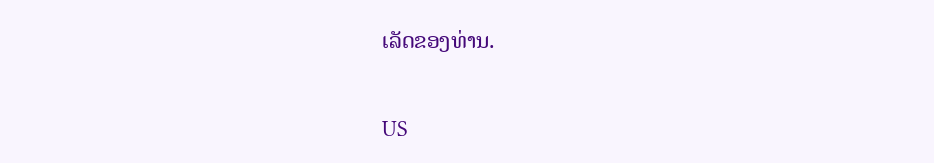ເລັດຂອງທ່ານ.

US